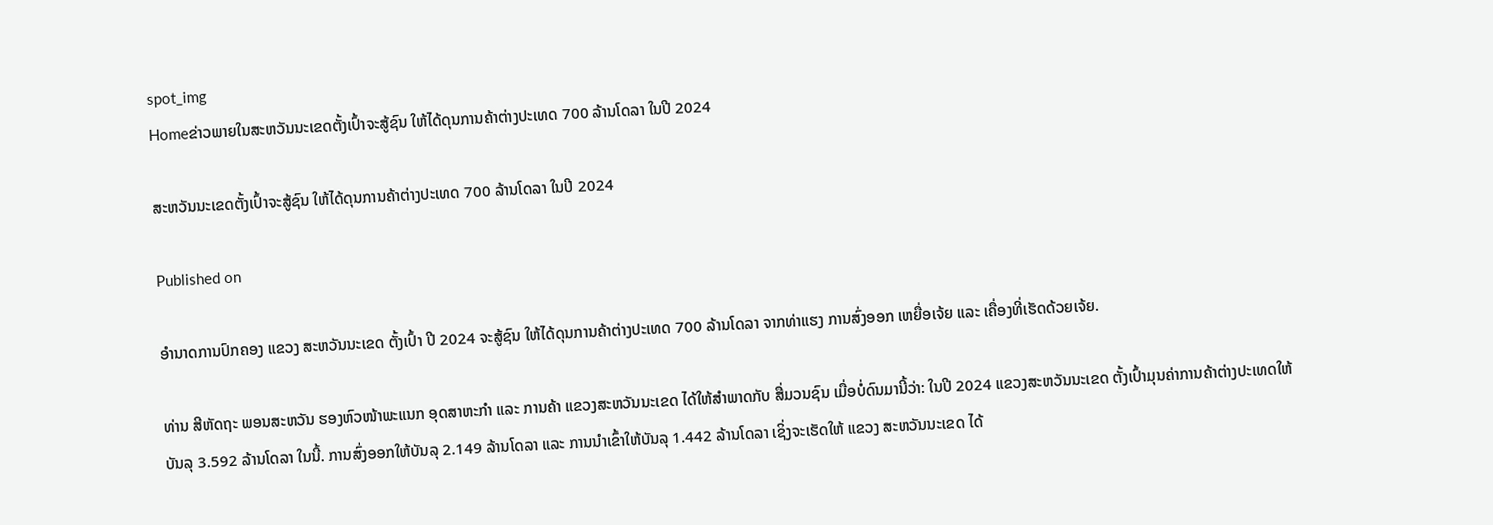spot_img
Homeຂ່າວພາຍໃນສະຫວັນນະເຂດຕັ້ງເປົ້າຈະສູ້ຊົນ ໃຫ້ໄດ້ດຸນການຄ້າຕ່າງປະເທດ 700 ລ້ານໂດລາ ໃນປີ 2024

ສະຫວັນນະເຂດຕັ້ງເປົ້າຈະສູ້ຊົນ ໃຫ້ໄດ້ດຸນການຄ້າຕ່າງປະເທດ 700 ລ້ານໂດລາ ໃນປີ 2024

Published on

ອຳນາດການປົກຄອງ ແຂວງ ສະຫວັນນະເຂດ ຕັ້ງເປົ້າ ປີ 2024 ຈະສູ້ຊົນ ໃຫ້ໄດ້ດຸນການຄ້າຕ່າງປະເທດ 700 ລ້ານໂດລາ ຈາກທ່າແຮງ ການສົ່ງອອກ ເຫຍື່ອເຈ້ຍ ແລະ ເຄື່ອງທີ່ເຮັດດ້ວຍເຈ້ຍ.

ທ່ານ ສີຫັດຖະ ພອນສະຫວັນ ຮອງຫົວໜ້າພະແນກ ອຸດສາຫະກຳ ແລະ ການຄ້າ ແຂວງສະຫວັນນະເຂດ ໄດ້ໃຫ້ສຳພາດກັບ ສື່ມວນຊົນ ເມື່ອບໍ່ດົນມານີ້ວ່າ: ໃນປີ 2024 ແຂວງສະຫວັນນະເຂດ ຕັ້ງເປົ້າມຸນຄ່າການຄ້າຕ່າງປະເທດໃຫ້ບັນລຸ 3.592 ລ້ານໂດລາ ໃນນີ້. ການສົ່ງອອກໃຫ້ບັນລຸ 2.149 ລ້ານໂດລາ ແລະ ການນໍາເຂົ້າໃຫ້ບັນລຸ 1.442 ລ້ານໂດລາ ເຊິ່ງຈະເຮັດໃຫ້ ແຂວງ ສະຫວັນນະເຂດ ໄດ້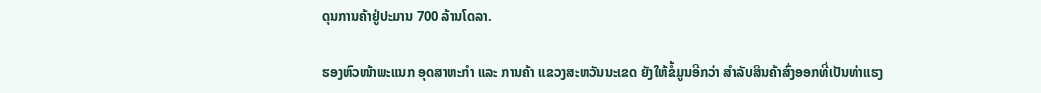ດຸນການຄ້າຢູ່ປະມານ 700 ລ້ານໂດລາ.

ຮອງຫົວໜ້າພະແນກ ອຸດສາຫະກຳ ແລະ ການຄ້າ ແຂວງສະຫວັນນະເຂດ ຍັງໃຫ້ຂໍ້ມູນອີກວ່າ ສຳລັບສິນຄ້າສົ່ງອອກທີ່ເປັນທ່າແຮງ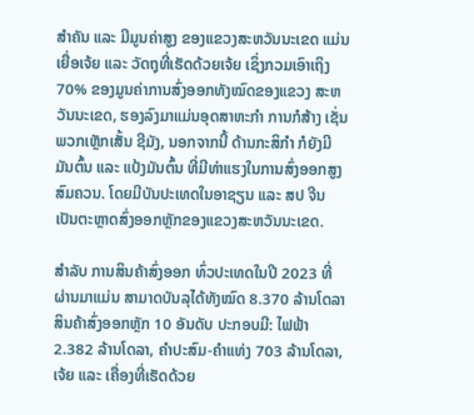ສຳຄັນ ແລະ ມີມູນຄ່າສູງ ຂອງແຂວງສະຫວັນນະເຂດ ແມ່ນ ເຍື່ອເຈ້ຍ ແລະ ວັດຖຸທີ່ເຮັດດ້ວຍເຈ້ຍ ເຊິ່ງກວມເອົາເຖິງ 70% ຂອງມູນຄ່າການສົ່ງອອກທັງໝົດຂອງແຂວງ ສະຫວັນນະເຂດ, ຮອງລົງມາແມ່ນອຸດສາຫະກຳ ການກໍສ້າງ ເຊັ່ນພວກເຫຼັກເສັ້ນ ຊີມັງ, ນອກຈາກນີ້ ດ້ານກະສິກຳ ກໍຍັງມີ ມັນຕົ້ນ ແລະ ແປ້ງມັນຕົ້ນ ທີ່ມີທ່າແຮງໃນການສົ່ງອອກສູງສົມຄວນ. ໂດຍມີບັນປະເທດໃນອາຊຽນ ແລະ ສປ ຈີນ ເປັນຕະຫຼາດສົ່ງອອກຫຼັກຂອງແຂວງສະຫວັນນະເຂດ.

ສຳລັບ ການສິນຄ້າສົ່ງອອກ ທົ່ວປະເທດໃນປີ 2023 ທີ່ຜ່ານມາແມ່ນ ສາມາດບັນລຸໄດ້ທັງໝົດ 8.370 ລ້ານໂດລາ ສິນຄ້າສົ່ງອອກຫຼັກ 10 ອັນດັບ ປະກອບມີ: ໄຟຟ້າ 2.382 ລ້ານໂດລາ, ຄຳປະສົມ-ຄຳແທ່ງ 703 ລ້ານໂດລາ, ເຈ້ຍ ແລະ ເຄື່ອງທີ່ເຮັດດ້ວຍ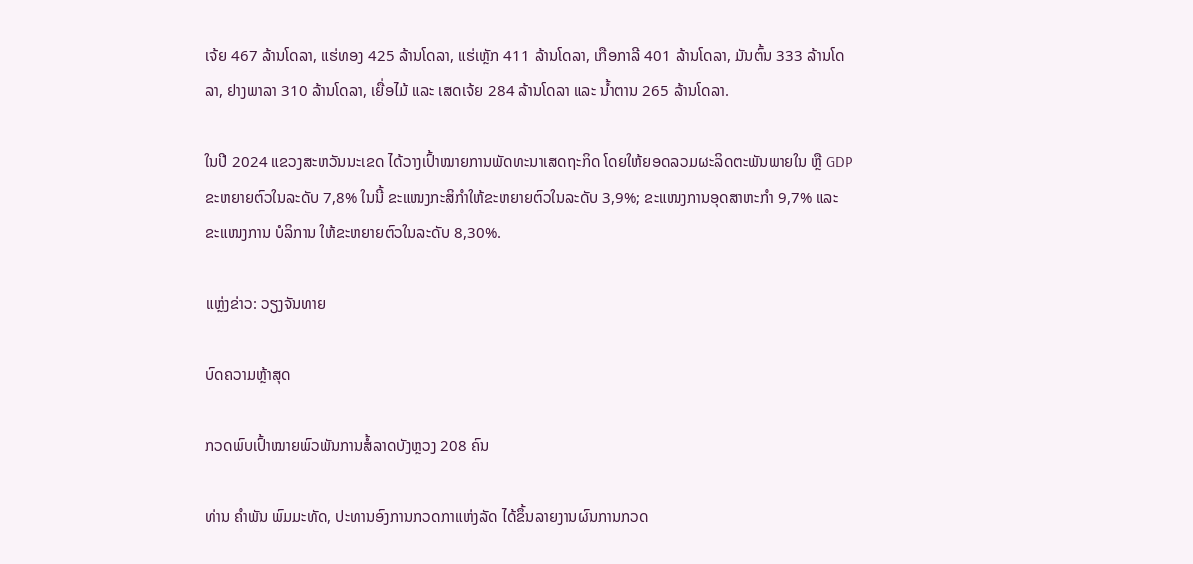ເຈ້ຍ 467 ລ້ານໂດລາ, ແຮ່ທອງ 425 ລ້ານໂດລາ, ແຮ່ເຫຼັກ 411 ລ້ານໂດລາ, ເກືອກາລີ 401 ລ້ານໂດລາ, ມັນຕົ້ນ 333 ລ້ານໂດລາ, ຢາງພາລາ 310 ລ້ານໂດລາ, ເຍື່ອໄມ້ ແລະ ເສດເຈ້ຍ 284 ລ້ານໂດລາ ແລະ ນ້ຳຕານ 265 ລ້ານໂດລາ.

ໃນປີ 2024 ແຂວງສະຫວັນນະເຂດ ໄດ້ວາງເປົ້າໝາຍການພັດທະນາເສດຖະກິດ ໂດຍໃຫ້ຍອດລວມຜະລິດຕະພັນພາຍໃນ ຫຼື GDP ຂະຫຍາຍຕົວໃນລະດັບ 7,8% ໃນນີ້ ຂະແໜງກະສິກຳໃຫ້ຂະຫຍາຍຕົວໃນລະດັບ 3,9%; ຂະແໜງການອຸດສາຫະກຳ 9,7% ແລະ ຂະແໜງການ ບໍລິການ ໃຫ້ຂະຫຍາຍຕົວໃນລະດັບ 8,30%.

ແຫຼ່ງຂ່າວ: ວຽງຈັນທາຍ

ບົດຄວາມຫຼ້າສຸດ

ກວດພົບເປົ້າໝາຍພົວພັນການສໍ້ລາດບັງຫຼວງ 208 ຄົນ

ທ່ານ ຄໍາພັນ ພົມມະທັດ, ປະທານອົງການກວດກາແຫ່ງລັດ ໄດ້ຂຶ້ນລາຍງານຜົນການກວດ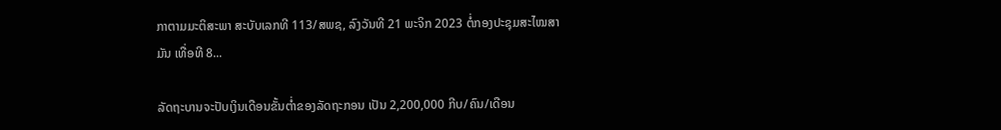ກາຕາມມະຕິສະພາ ສະບັບເລກທີ 113/ສພຊ, ລົງວັນທີ 21 ພະຈິກ 2023 ຕໍ່ກອງປະຊຸມສະໄໝສາມັນ ເທື່ອທີ 8...

ລັດຖະບານຈະປັບເງິນເດືອນຂັ້ນຕໍ່າຂອງລັດຖະກອນ ເປັນ 2,200,000 ກີບ/ຄົນ/ເດືອນ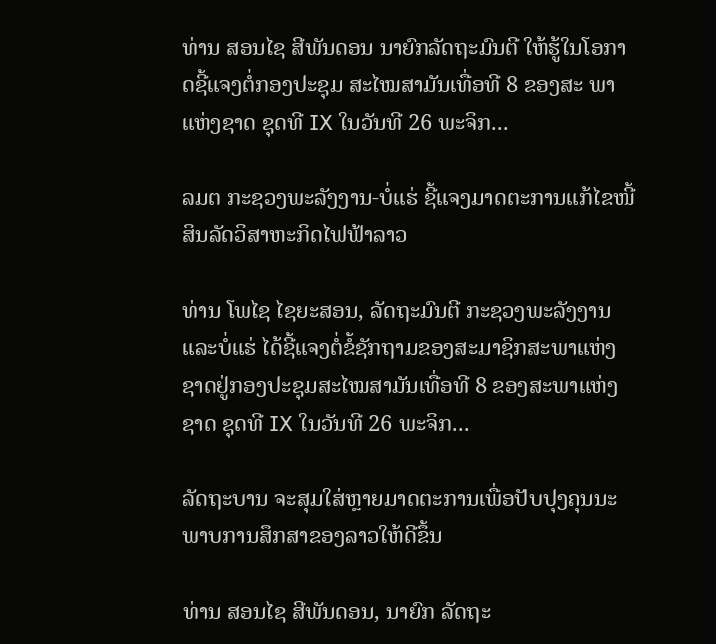ທ່ານ ສອນໄຊ ສີພັນດອນ ນາຍົກລັດຖະມົນຕີ ໃຫ້ຮູ້ໃນໂອກາດຊີ້ແຈງຕໍ່ກອງປະຊຸມ ສະໄໝສາມັນເທື່ອທີ 8 ຂອງສະ ພາແຫ່ງຊາດ ຊຸດທີ IX ໃນວັນທີ 26 ພະຈິກ...

ລມຕ ກະຊວງພະລັງງານ-ບໍ່ແຮ່ ຊີ້ແຈງມາດຕະການແກ້ໄຂໜີ້ສິນລັດວິສາຫະກິດໄຟຟ້າລາວ

ທ່ານ ໂພໄຊ ໄຊຍະສອນ, ລັດຖະມົນຕີ ກະຊວງພະລັງງານ ແລະບໍ່ແຮ່ ໄດ້ຊີ້ແຈງຕໍ່ຂໍ້ຊັກຖາມຂອງສະມາຊິກສະພາແຫ່ງຊາດຢູ່ກອງປະຊຸມສະໄໝສາມັນເທື່ອທີ 8 ຂອງສະພາແຫ່ງຊາດ ຊຸດທີ IX ໃນວັນທີ 26 ພະຈິກ...

ລັດຖະບານ ຈະສຸມໃສ່ຫຼາຍມາດຕະການເພື່ອປັບປຸງຄຸນນະພາບການສຶກສາຂອງລາວໃຫ້ດີຂຶ້ນ

ທ່ານ ສອນໄຊ ສີພັນດອນ, ນາຍົກ ລັດຖະ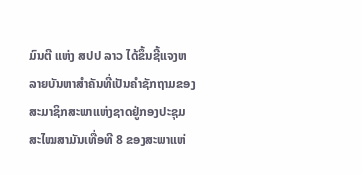ມົນຕີ ແຫ່ງ ສປປ ລາວ ໄດ້ຂຶ້ນຊີ້ແຈງຫລາຍບັນຫາສໍາຄັນທີ່ເປັນຄໍາຊັກຖາມຂອງສະມາຊິກສະພາແຫ່ງຊາດຢູ່ກອງປະຊຸມສະໄໝສາມັນເທື່ອທີ 8 ຂອງສະພາແຫ່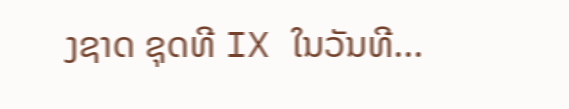ງຊາດ ຊຸດທີ IX ໃນວັນທີ...